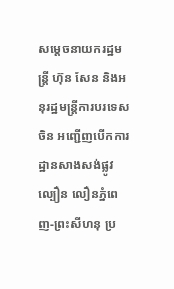សម្តេចនាយករដ្ឋមន្រ្តី ហ៊ុន សែន និងអនុរដ្ឋមន្រ្តីការបរទេសចិន អញ្ជើញបើកការដ្ឋានសាងសង់ផ្លូវល្បឿន លឿនភ្នំពេញ-ព្រះសីហនុ ប្រ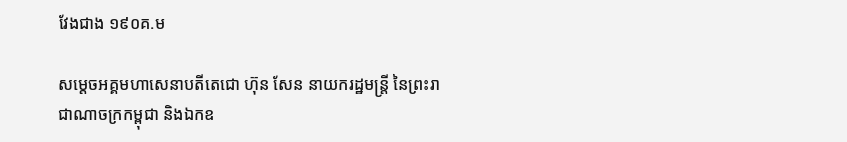វែងជាង ១៩០គ.ម

សម្តេចអគ្គមហាសេនាបតីតេជោ ហ៊ុន សែន នាយករដ្ឋមន្រ្តី នៃព្រះរាជាណាចក្រកម្ពុជា និងឯកឧ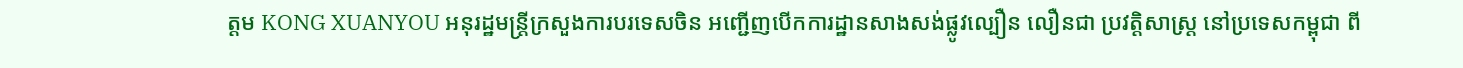ត្តម KONG XUANYOU អនុរដ្ឋមន្រ្តីក្រសួងការបរទេសចិន អញ្ជើញបើកការដ្ឋានសាងសង់ផ្លូវល្បឿន លឿនជា ប្រវត្តិសាស្រ្ត នៅប្រទេសកម្ពុជា ពី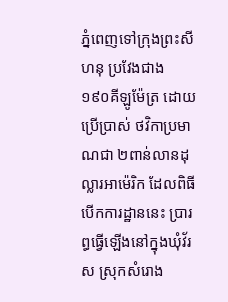ភ្នំពេញទៅក្រុងព្រះសីហនុ ប្រវែងជាង ១៩០គីឡូម៉ែត្រ ដោយប្រើប្រាស់ ថវិកាប្រមាណជា ២ពាន់លានដុល្លារអាម៉េរិក ដែលពិធីបើកការដ្ឋាននេះ ប្រារព្ធធ្វើឡើងនៅក្នុងឃុំវ័រស ស្រុកសំរោង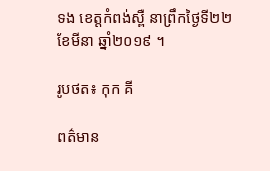ទង ខេត្តកំពង់ស្ពឺ នាព្រឹកថ្ងៃទី២២ ខែមីនា ឆ្នាំ២០១៩ ។

រូបថត៖ កុក គី

ពត៌មាន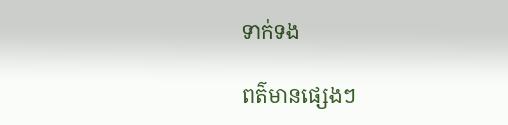ទាក់ទង

ពត៌មានផ្សេងៗ